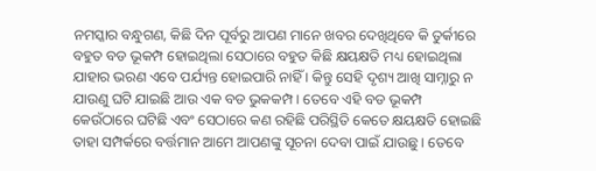ନମସ୍କାର ବନ୍ଧୁଗଣ, କିଛି ଦିନ ପୂର୍ବରୁ ଆପଣ ମାନେ ଖବର ଦେଖିଥିବେ କି ତୁର୍କୀରେ ବହୁତ ବଡ ଭୂକମ୍ପ ହୋଇଥିଲା ସେଠାରେ ବହୁତ କିଛି କ୍ଷୟକ୍ଷତି ମଧ୍ୟ ହୋଇଥିଲା ଯାହାର ଭରଣ ଏବେ ପର୍ଯ୍ୟନ୍ତ ହୋଇପାରି ନାହିଁ । କିନ୍ତୁ ସେହି ଦୃଶ୍ୟ ଆଖି ସାମ୍ନାରୁ ନ ଯାଉଣୁ ଘଟି ଯାଇଛି ଆଉ ଏକ ବଡ ଭୁକକମ୍ପ । ତେବେ ଏହି ବଡ ଭୂକମ୍ପ କେଉଁଠାରେ ଘଟିଛି ଏବଂ ସେଠାରେ କଣ ରହିଛି ପରିସ୍ଥିତି କେତେ କ୍ଷୟକ୍ଷତି ହୋଇଛି ତାହା ସମ୍ପର୍କରେ ବର୍ତ୍ତମାନ ଆମେ ଆପଣଙ୍କୁ ସୂଚନା ଦେବା ପାଇଁ ଯାଉଛୁ । ତେବେ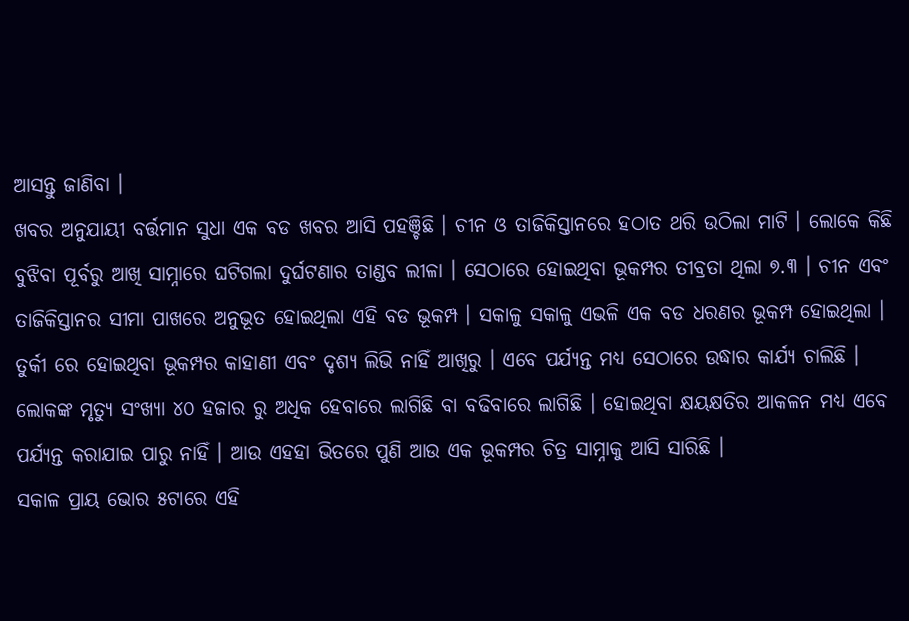ଆସନ୍ତୁ ଜାଣିବା ।
ଖବର ଅନୁଯାୟୀ ବର୍ତ୍ତମାନ ସୁଧା ଏକ ବଡ ଖବର ଆସି ପହଞ୍ଚିଛି । ଚୀନ ଓ ତାଜିକିସ୍ତାନରେ ହଠାତ ଥରି ଉଠିଲା ମାଟି । ଲୋକେ କିଛି ବୁଝିବା ପୂର୍ବରୁ ଆଖି ସାମ୍ନାରେ ଘଟିଗଲା ଦୁର୍ଘଟଣାର ତାଣ୍ଡବ ଲୀଳା । ସେଠାରେ ହୋଇଥିବା ଭୂକମ୍ପର ତୀବ୍ରତା ଥିଲା ୭.୩ । ଚୀନ ଏବଂ ତାଜିକିସ୍ତାନର ସୀମା ପାଖରେ ଅନୁଭୂତ ହୋଇଥିଲା ଏହି ବଡ ଭୂକମ୍ପ । ସକାଳୁ ସକାଳୁ ଏଭଳି ଏକ ବଡ ଧରଣର ଭୂକମ୍ପ ହୋଇଥିଲା ।
ତୁର୍କୀ ରେ ହୋଇଥିବା ଭୂକମ୍ପର କାହାଣୀ ଏବଂ ଦୃଶ୍ୟ ଲିଭି ନାହିଁ ଆଖିରୁ । ଏବେ ପର୍ଯ୍ୟନ୍ତ ମଧ୍ୟ ସେଠାରେ ଉଦ୍ଧାର କାର୍ଯ୍ୟ ଚାଲିଛି । ଲୋକଙ୍କ ମୃତ୍ୟୁ ସଂଖ୍ୟା ୪୦ ହଜାର ରୁ ଅଧିକ ହେବାରେ ଲାଗିଛି ବା ବଢିବାରେ ଲାଗିଛି । ହୋଇଥିବା କ୍ଷୟକ୍ଷତିର ଆକଳନ ମଧ୍ୟ ଏବେ ପର୍ଯ୍ୟନ୍ତ କରାଯାଇ ପାରୁ ନାହିଁ । ଆଉ ଏହହା ଭିତରେ ପୁଣି ଆଉ ଏକ ଭୂକମ୍ପର ଚିତ୍ର ସାମ୍ନାକୁ ଆସି ସାରିଛି ।
ସକାଳ ପ୍ରାୟ ଭୋର ୫ଟାରେ ଏହି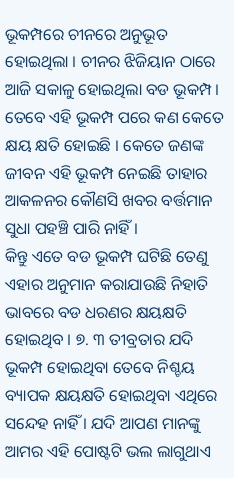ଭୂକମ୍ପରେ ଚୀନରେ ଅନୁଭୂତ ହୋଇଥିଲା । ଚୀନର ଝିଜିୟାନ ଠାରେ ଆଜି ସକାଳୁ ହୋଇଥିଲା ବଡ ଭୂକମ୍ପ । ତେବେ ଏହି ଭୂକମ୍ପ ପରେ କଣ କେତେ କ୍ଷୟ କ୍ଷତି ହୋଇଛି । କେତେ ଜଣଙ୍କ ଜୀବନ ଏହି ଭୂକମ୍ପ ନେଇଛି ତାହାର ଆକଳନର କୌଣସି ଖବର ବର୍ତ୍ତମାନ ସୁଧା ପହଞ୍ଚି ପାରି ନାହିଁ ।
କିନ୍ତୁ ଏତେ ବଡ ଭୂକମ୍ପ ଘଟିଛି ତେଣୁ ଏହାର ଅନୁମାନ କରାଯାଉଛି ନିହାତି ଭାବରେ ବଡ ଧରଣର କ୍ଷୟକ୍ଷତି ହୋଇଥିବ । ୭. ୩ ତୀବ୍ରତାର ଯଦି ଭୂକମ୍ପ ହୋଇଥିବା ତେବେ ନିଶ୍ଚୟ ବ୍ୟାପକ କ୍ଷୟକ୍ଷତି ହୋଇଥିବା ଏଥିରେ ସନ୍ଦେହ ନାହିଁ । ଯଦି ଆପଣ ମାନଙ୍କୁ ଆମର ଏହି ପୋଷ୍ଟଟି ଭଲ ଲାଗୁଥାଏ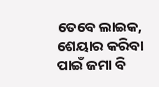ତେବେ ଲାଇକ, ଶେୟାର କରିବା ପାଇଁ ଜମା ବି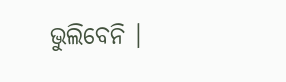ଭୁଲିବେନି ।